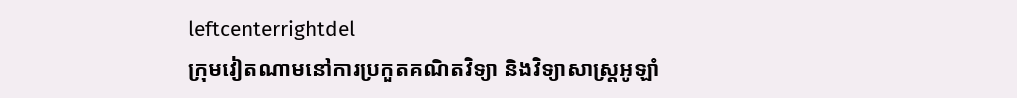leftcenterrightdel
ក្រុមវៀតណាមនៅការប្រកួតគណិតវិទ្យា និងវិទ្យាសាស្ត្រអូឡាំ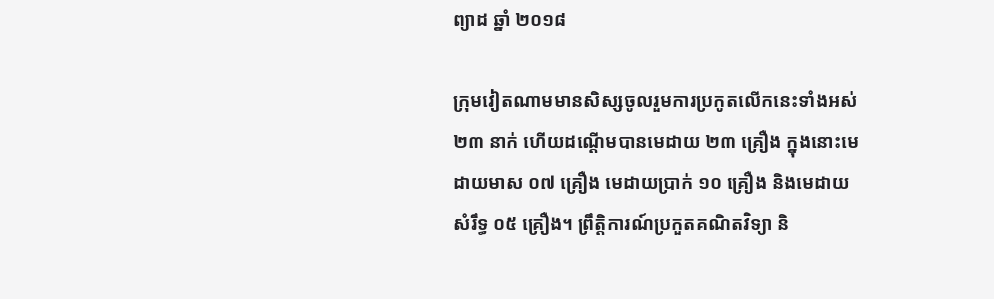ព្យាដ ឆ្នាំ ២០១៨

ក្រុមវៀតណាមមានសិស្សចូលរួមការប្រកូតលើកនេះទាំងអស់ ២៣ នាក់ ហើយដណ្ដើមបានមេដាយ ២៣ គ្រឿង ក្នុងនោះមេដាយមាស ០៧ គ្រឿង មេដាយប្រាក់ ១០ គ្រឿង និងមេដាយសំរឹទ្ធ ០៥ គ្រឿង។ ព្រឹត្តិការណ៍ប្រកួតគណិតវិទ្យា និ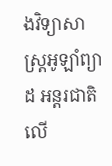ងវិទ្យាសាស្ត្រអូឡាំព្យាដ អន្តរជាតិលើ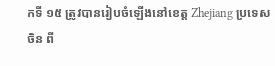កទី ១៥ ត្រូវបានរៀបចំឡើងនៅខេត្ត Zhejiang ប្រទេសចិន ពី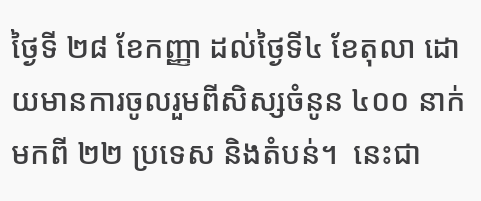ថ្ងៃទី ២៨ ខែកញ្ញា ដល់ថ្ងៃទី៤ ខែតុលា ដោយមានការចូលរួមពីសិស្សចំនូន ៤០០ នាក់ មកពី ២២ ប្រទេស និងតំបន់។  នេះជា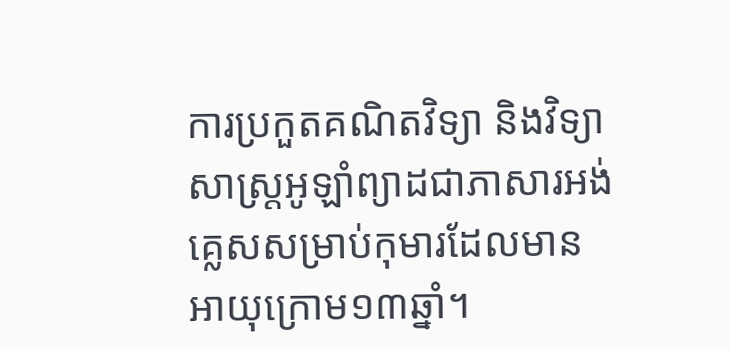ការប្រកួតគណិតវិទ្យា និងវិទ្យាសាស្ត្រអូឡាំព្យាដជាភាសារអង់គ្លេសសម្រាប់កុមារដែលមានអាយុក្រោម១៣ឆ្នាំ។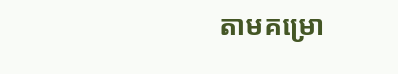តាមគម្រោ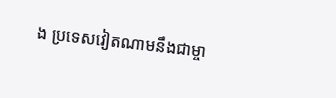ង ប្រទេសវៀតណាមនឹងជាម្ចា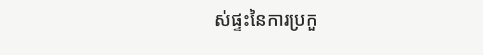ស់ផ្ទះនៃការប្រកួ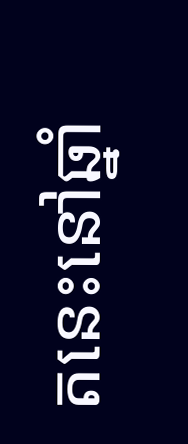តនេះនៅឆ្នាំ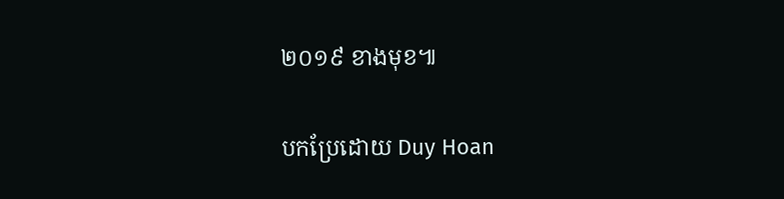២០១៩ ខាងមុខ៕

បកប្រែដោយ Duy Hoan